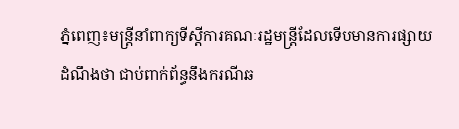ភ្នំពេញ៖មន្ត្រីនាំពាក្យទីស្ដីការគណៈរដ្ឋមន្ត្រីដែលទើបមានការផ្សាយ ដំណឹងថា ជាប់ពាក់ព័ន្ធនឹងករណីឆ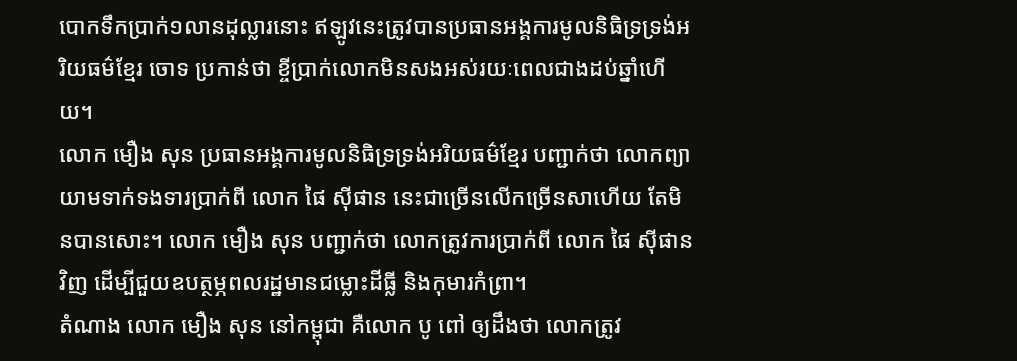បោកទឹកប្រាក់១លានដុល្លារនោះ ឥឡូវនេះត្រូវបានប្រធានអង្គការមូលនិធិទ្រទ្រង់អរិយធម៌ខ្មែរ ចោទ ប្រកាន់ថា ខ្ចីប្រាក់លោកមិនសងអស់រយៈពេលជាងដប់ឆ្នាំហើយ។
លោក មឿង សុន ប្រធានអង្គការមូលនិធិទ្រទ្រង់អរិយធម៌ខ្មែរ បញ្ជាក់ថា លោកព្យាយាមទាក់ទងទារប្រាក់ពី លោក ផៃ ស៊ីផាន នេះជាច្រើនលើកច្រើនសាហើយ តែមិនបានសោះ។ លោក មឿង សុន បញ្ជាក់ថា លោកត្រូវការប្រាក់ពី លោក ផៃ ស៊ីផាន វិញ ដើម្បីជួយឧបត្ថម្ភពលរដ្ឋមានជម្លោះដីធ្លី និងកុមារកំព្រា។
តំណាង លោក មឿង សុន នៅកម្ពុជា គឺលោក បូ ពៅ ឲ្យដឹងថា លោកត្រូវ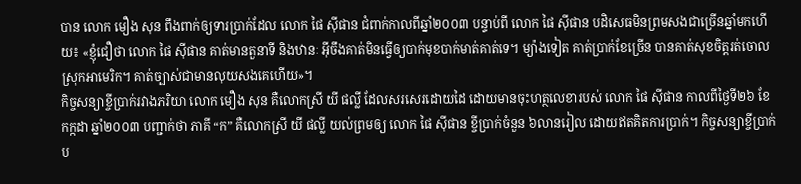បាន លោក មឿង សុន ពឹងពាក់ឲ្យទារប្រាក់ដែល លោក ផៃ ស៊ីផាន ជំពាក់កាលពីឆ្នាំ២០០៣ បន្ទាប់ពី លោក ផៃ ស៊ីផាន បដិសេធមិនព្រមសងជាច្រើនឆ្នាំមកហើយ៖ «ខ្ញុំជឿថា លោក ផៃ ស៊ីផាន គាត់មានតួនាទី និងឋានៈ អ៊ីចឹងគាត់មិនធ្វើឲ្យបាក់មុខបាក់មាត់គាត់ទេ។ ម្យ៉ាងទៀត គាត់ប្រាក់ខែច្រើន បានគាត់សុខចិត្តរត់ចោលស្រុកអាមេរិក។ គាត់ច្បាស់ជាមានលុយសងគេហើយ»។
កិច្ចសន្យាខ្ចីប្រាក់រវាងភរិយា លោក មឿង សុន គឺលោកស្រី យី ផល្លី ដែលសរសេរដោយដៃ ដោយមានចុះហត្ថលេខារបស់ លោក ផៃ ស៊ីផាន កាលពីថ្ងៃទី២៦ ខែកក្កដា ឆ្នាំ២០០៣ បញ្ជាក់ថា ភាគី “ក” គឺលោកស្រី យី ផល្លី យល់ព្រមឲ្យ លោក ផៃ ស៊ីផាន ខ្ចីប្រាក់ចំនួន ៦លានរៀល ដោយឥតគិតការប្រាក់។ កិច្ចសន្យាខ្ចីប្រាក់ប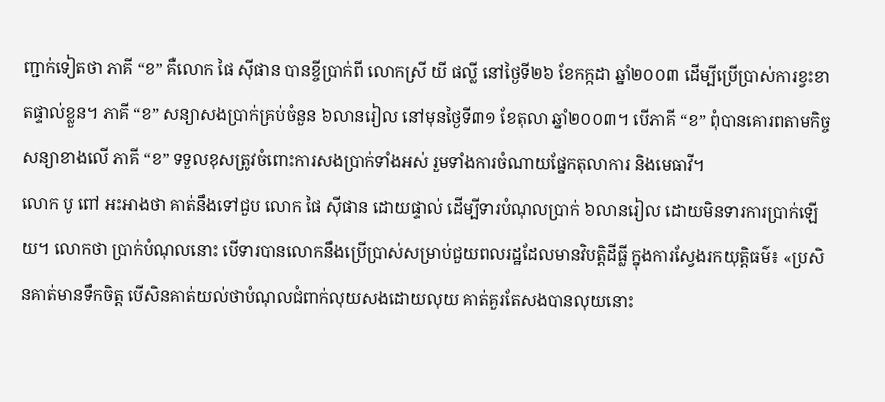ញ្ជាក់ទៀតថា ភាគី “ខ” គឺលោក ផៃ ស៊ីផាន បានខ្ចីប្រាក់ពី លោកស្រី យី ផល្លី នៅថ្ងៃទី២៦ ខែកក្កដា ឆ្នាំ២០០៣ ដើម្បីប្រើប្រាស់ការខ្វះខាតផ្ទាល់ខ្លួន។ ភាគី “ខ” សន្យាសងប្រាក់គ្រប់ចំនួន ៦លានរៀល នៅមុនថ្ងៃទី៣១ ខែតុលា ឆ្នាំ២០០៣។ បើភាគី “ខ” ពុំបានគោរពតាមកិច្ចសន្យាខាងលើ ភាគី “ខ” ទទួលខុសត្រូវចំពោះការសងប្រាក់ទាំងអស់ រួមទាំងការចំណាយផ្នែកតុលាការ និងមេធាវី។
លោក បូ ពៅ អះអាងថា គាត់នឹងទៅជួប លោក ផៃ ស៊ីផាន ដោយផ្ទាល់ ដើម្បីទារបំណុលប្រាក់ ៦លានរៀល ដោយមិនទារការប្រាក់ឡើយ។ លោកថា ប្រាក់បំណុលនោះ បើទារបានលោកនឹងប្រើប្រាស់សម្រាប់ជួយពលរដ្ឋដែលមានវិបត្តិដីធ្លី ក្នុងការស្វែងរកយុត្តិធម៌៖ «ប្រសិនគាត់មានទឹកចិត្ត បើសិនគាត់យល់ថាបំណុលជំពាក់លុយសងដោយលុយ គាត់គួរតែសងបានលុយនោះ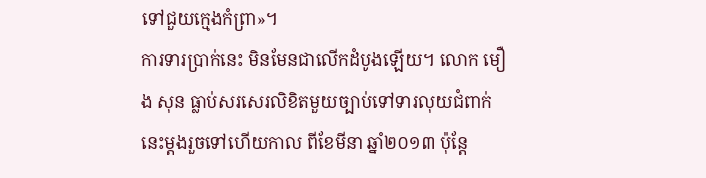ទៅជួយក្មេងកំព្រា»។
ការទារប្រាក់នេះ មិនមែនជាលើកដំបូងឡើយ។ លោក មឿង សុន ធ្លាប់សរសេរលិខិតមួយច្បាប់ទៅទារលុយជំពាក់នេះម្តងរួចទៅហើយកាល ពីខែមីនា ឆ្នាំ២០១៣ ប៉ុន្តែ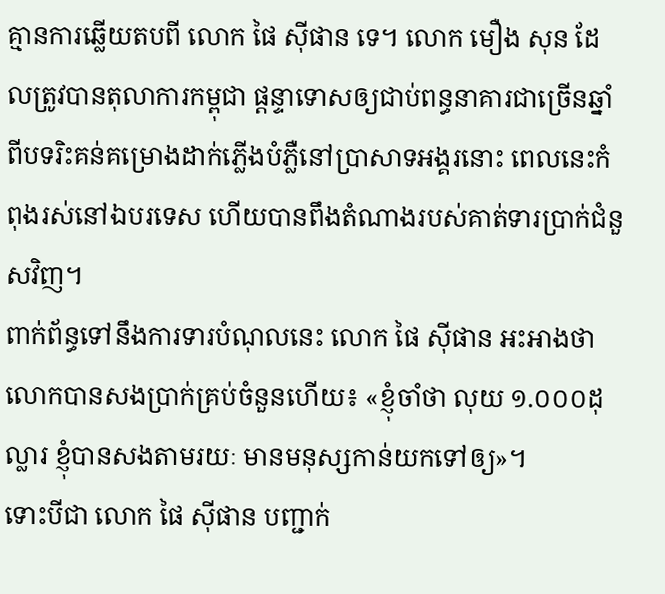គ្មានការឆ្លើយតបពី លោក ផៃ ស៊ីផាន ទេ។ លោក មឿង សុន ដែលត្រូវបានតុលាការកម្ពុជា ផ្ដន្ទាទោសឲ្យជាប់ពន្ធនាគារជាច្រើនឆ្នាំ ពីបទរិះគន់គម្រោងដាក់ភ្លើងបំភ្លឺនៅប្រាសាទអង្គរនោះ ពេលនេះកំពុងរស់នៅឯបរទេស ហើយបានពឹងតំណាងរបស់គាត់ទារប្រាក់ជំនួសវិញ។
ពាក់ព័ន្ធទៅនឹងការទារបំណុលនេះ លោក ផៃ ស៊ីផាន អះអាងថា លោកបានសងប្រាក់គ្រប់ចំនួនហើយ៖ «ខ្ញុំចាំថា លុយ ១.០០០ដុល្លារ ខ្ញុំបានសងតាមរយៈ មានមនុស្សកាន់យកទៅឲ្យ»។
ទោះបីជា លោក ផៃ ស៊ីផាន បញ្ជាក់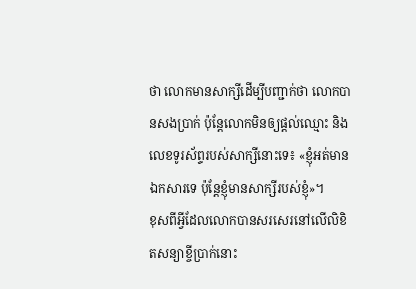ថា លោកមានសាក្សីដើម្បីបញ្ជាក់ថា លោកបានសងប្រាក់ ប៉ុន្តែលោកមិនឲ្យផ្តល់ឈ្មោះ និងលេខទូរស័ព្ទរបស់សាក្សីនោះទេ៖ «ខ្ញុំអត់មានឯកសារទេ ប៉ុន្តែខ្ញុំមានសាក្សីរបស់ខ្ញុំ»។
ខុសពីអ្វីដែលលោកបានសរសេរនៅលើលិខិតសន្យាខ្ចីប្រាក់នោះ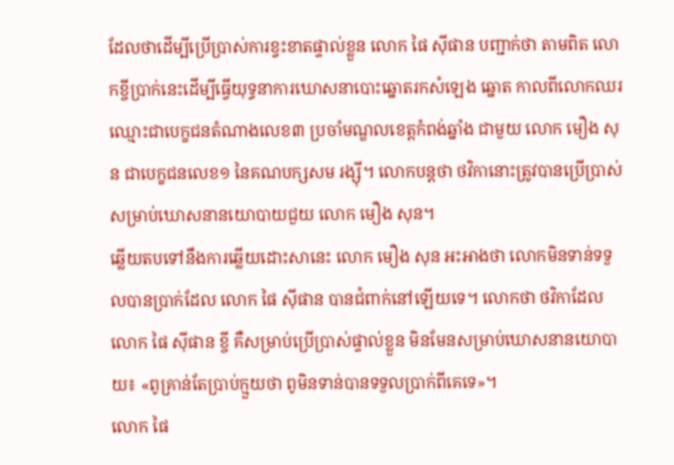ដែលថាដើម្បីប្រើប្រាស់ការខ្វះខាតផ្ទាល់ខ្លួន លោក ផៃ ស៊ីផាន បញ្ជាក់ថា តាមពិត លោកខ្ចីប្រាក់នេះដើម្បីធ្វើយុទ្ធនាការឃោសនាបោះឆ្នោតរកសំឡេង ឆ្នោត កាលពីលោកឈរឈ្មោះជាបេក្ខជនតំណាងលេខ៣ ប្រចាំមណ្ឌលខេត្តកំពង់ឆ្នាំង ជាមួយ លោក មឿង សុន ជាបេក្ខជនលេខ១ នៃគណបក្សសម រង្ស៊ី។ លោកបន្តថា ថវិកានោះត្រូវបានប្រើប្រាស់សម្រាប់ឃោសនានយោបាយជួយ លោក មឿង សុន។
ឆ្លើយតបទៅនឹងការឆ្លើយដោះសានេះ លោក មឿង សុន អះអាងថា លោកមិនទាន់ទទួលបានប្រាក់ដែល លោក ផៃ ស៊ីផាន បានជំពាក់នៅឡើយទេ។ លោកថា ថវិកាដែល លោក ផៃ ស៊ីផាន ខ្ចី គឺសម្រាប់ប្រើប្រាស់ផ្ទាល់ខ្លួន មិនមែនសម្រាប់ឃោសនានយោបាយ៖ «ពូគ្រាន់តែប្រាប់ក្មួយថា ពូមិនទាន់បានទទួលប្រាក់ពីគេទេ»។
លោក ផៃ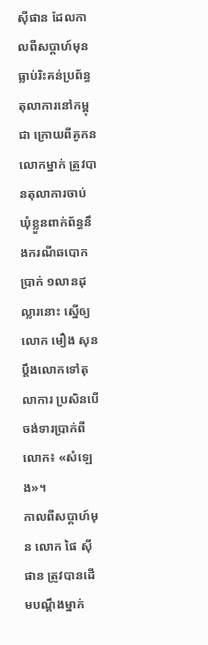ស៊ីផាន ដែលកាលពីសប្ដាហ៍មុនធ្លាប់រិះគន់ប្រព័ន្ធតុលាការនៅកម្ពុជា ក្រោយពីគូកនលោកម្នាក់ ត្រូវបានតុលាការចាប់ឃុំខ្លួនពាក់ព័ន្ធនឹងករណីឆបោកប្រាក់ ១លានដុល្លារនោះ ស្នើឲ្យ លោក មឿង សុន ប្ដឹងលោកទៅតុលាការ ប្រសិនបើចង់ទារប្រាក់ពីលោក៖ «សំឡេង»។
កាលពីសប្ដាហ៍មុន លោក ផៃ ស៊ីផាន ត្រូវបានដើមបណ្ដឹងម្នាក់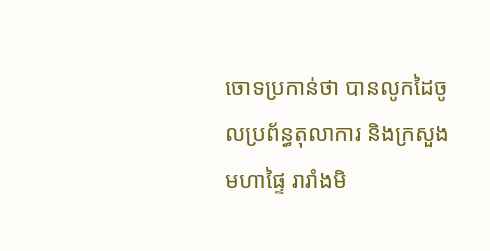ចោទប្រកាន់ថា បានលូកដៃចូលប្រព័ន្ធតុលាការ និងក្រសួងមហាផ្ទៃ រារាំងមិ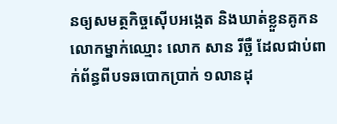នឲ្យសមត្ថកិច្ចស៊ើបអង្កេត និងឃាត់ខ្លួនគូកនលោកម្នាក់ឈ្មោះ លោក សាន រីច្ឆឺ ដែលជាប់ពាក់ព័ន្ធពីបទឆបោកប្រាក់ ១លានដុ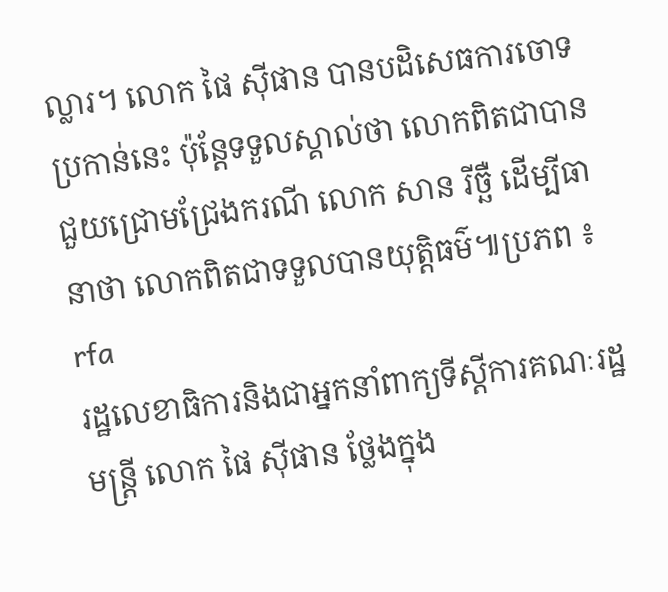ល្លារ។ លោក ផៃ ស៊ីផាន បានបដិសេធការចោទប្រកាន់នេះ ប៉ុន្តែទទួលស្គាល់ថា លោកពិតជាបានជួយជ្រោមជ្រែងករណី លោក សាន រីច្ឆឺ ដើម្បីធានាថា លោកពិតជាទទួលបានយុត្តិធម៌៕ប្រភព ៖ rfa
រដ្ឋលេខាធិការនិងជាអ្នកនាំពាក្យទីស្ដីការគណៈរដ្ឋមន្ត្រី លោក ផៃ ស៊ីផាន ថ្លែងក្នុង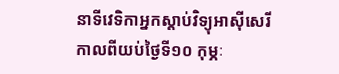នាទីវេទិកាអ្នកស្ដាប់វិទ្យុអាស៊ីសេរី កាលពីយប់ថ្ងៃទី១០ កុម្ភៈ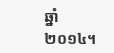ឆ្នាំ២០១៤។